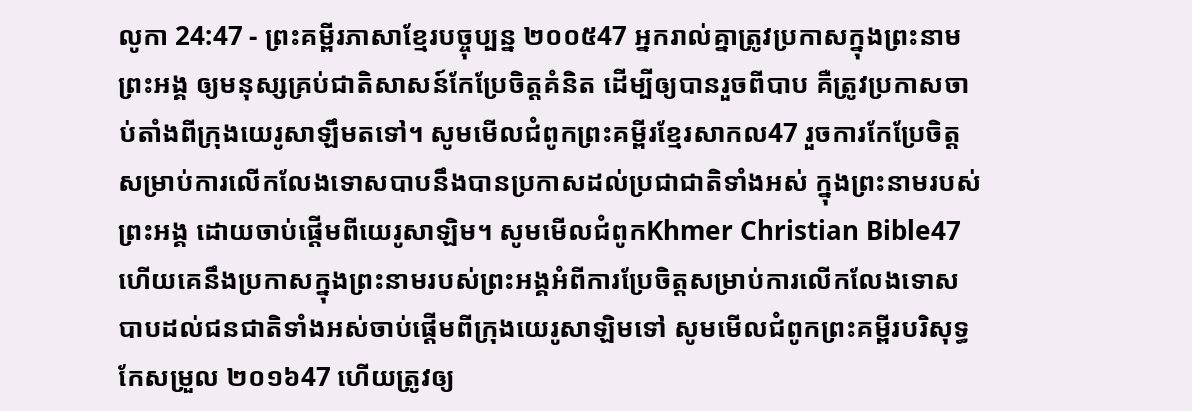លូកា 24:47 - ព្រះគម្ពីរភាសាខ្មែរបច្ចុប្បន្ន ២០០៥47 អ្នករាល់គ្នាត្រូវប្រកាសក្នុងព្រះនាមព្រះអង្គ ឲ្យមនុស្សគ្រប់ជាតិសាសន៍កែប្រែចិត្តគំនិត ដើម្បីឲ្យបានរួចពីបាប គឺត្រូវប្រកាសចាប់តាំងពីក្រុងយេរូសាឡឹមតទៅ។ សូមមើលជំពូកព្រះគម្ពីរខ្មែរសាកល47 រួចការកែប្រែចិត្តសម្រាប់ការលើកលែងទោសបាបនឹងបានប្រកាសដល់ប្រជាជាតិទាំងអស់ ក្នុងព្រះនាមរបស់ព្រះអង្គ ដោយចាប់ផ្ដើមពីយេរូសាឡិម។ សូមមើលជំពូកKhmer Christian Bible47 ហើយគេនឹងប្រកាសក្នុងព្រះនាមរបស់ព្រះអង្គអំពីការប្រែចិត្ដសម្រាប់ការលើកលែងទោសបាបដល់ជនជាតិទាំងអស់ចាប់ផ្ដើមពីក្រុងយេរូសាឡិមទៅ សូមមើលជំពូកព្រះគម្ពីរបរិសុទ្ធកែសម្រួល ២០១៦47 ហើយត្រូវឲ្យ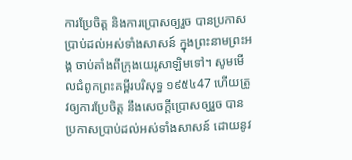ការប្រែចិត្ត និងការប្រោសឲ្យរួច បានប្រកាសប្រាប់ដល់អស់ទាំងសាសន៍ ក្នុងព្រះនាមព្រះអង្គ ចាប់តាំងពីក្រុងយេរូសាឡិមទៅ។ សូមមើលជំពូកព្រះគម្ពីរបរិសុទ្ធ ១៩៥៤47 ហើយត្រូវឲ្យការប្រែចិត្ត នឹងសេចក្ដីប្រោសឲ្យរួច បានប្រកាសប្រាប់ដល់អស់ទាំងសាសន៍ ដោយនូវ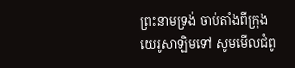ព្រះនាមទ្រង់ ចាប់តាំងពីក្រុងយេរូសាឡិមទៅ សូមមើលជំពូ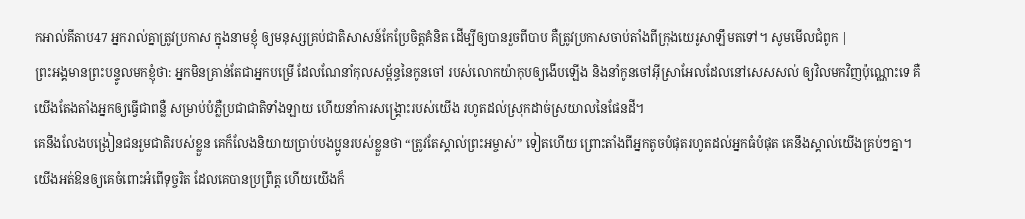កអាល់គីតាប47 អ្នករាល់គ្នាត្រូវប្រកាស ក្នុងនាមខ្ញុំ ឲ្យមនុស្សគ្រប់ជាតិសាសន៍កែប្រែចិត្ដគំនិត ដើម្បីឲ្យបានរួចពីបាប គឺត្រូវប្រកាសចាប់តាំងពីក្រុងយេរូសាឡឹមតទៅ។ សូមមើលជំពូក |
ព្រះអង្គមានព្រះបន្ទូលមកខ្ញុំថា: អ្នកមិនគ្រាន់តែជាអ្នកបម្រើ ដែលណែនាំកុលសម្ព័ន្ធនៃកូនចៅ របស់លោកយ៉ាកុបឲ្យងើបឡើង និងនាំកូនចៅអ៊ីស្រាអែលដែលនៅសេសសល់ ឲ្យវិលមកវិញប៉ុណ្ណោះទេ គឺយើងតែងតាំងអ្នកឲ្យធ្វើជាពន្លឺ សម្រាប់បំភ្លឺប្រជាជាតិទាំងឡាយ ហើយនាំការសង្គ្រោះរបស់យើង រហូតដល់ស្រុកដាច់ស្រយាលនៃផែនដី។
គេនឹងលែងបង្រៀនជនរួមជាតិរបស់ខ្លួន គេក៏លែងនិយាយប្រាប់បងប្អូនរបស់ខ្លួនថា “ត្រូវតែស្គាល់ព្រះអម្ចាស់” ទៀតហើយ ព្រោះតាំងពីអ្នកតូចបំផុតរហូតដល់អ្នកធំបំផុត គេនឹងស្គាល់យើងគ្រប់ៗគ្នា។ យើងអត់ឱនឲ្យគេចំពោះអំពើទុច្ចរិត ដែលគេបានប្រព្រឹត្ត ហើយយើងក៏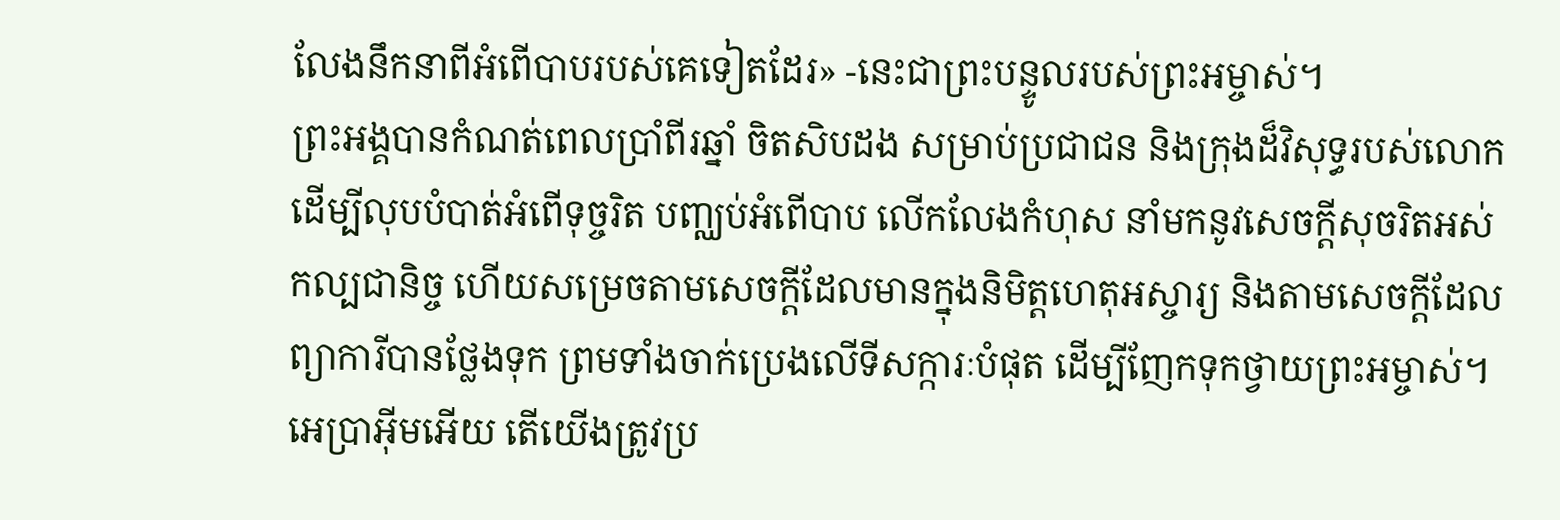លែងនឹកនាពីអំពើបាបរបស់គេទៀតដែរ» -នេះជាព្រះបន្ទូលរបស់ព្រះអម្ចាស់។
ព្រះអង្គបានកំណត់ពេលប្រាំពីរឆ្នាំ ចិតសិបដង សម្រាប់ប្រជាជន និងក្រុងដ៏វិសុទ្ធរបស់លោក ដើម្បីលុបបំបាត់អំពើទុច្ចរិត បញ្ឈប់អំពើបាប លើកលែងកំហុស នាំមកនូវសេចក្ដីសុចរិតអស់កល្បជានិច្ច ហើយសម្រេចតាមសេចក្ដីដែលមានក្នុងនិមិត្តហេតុអស្ចារ្យ និងតាមសេចក្ដីដែលព្យាការីបានថ្លែងទុក ព្រមទាំងចាក់ប្រេងលើទីសក្ការៈបំផុត ដើម្បីញែកទុកថ្វាយព្រះអម្ចាស់។
អេប្រាអ៊ីមអើយ តើយើងត្រូវប្រ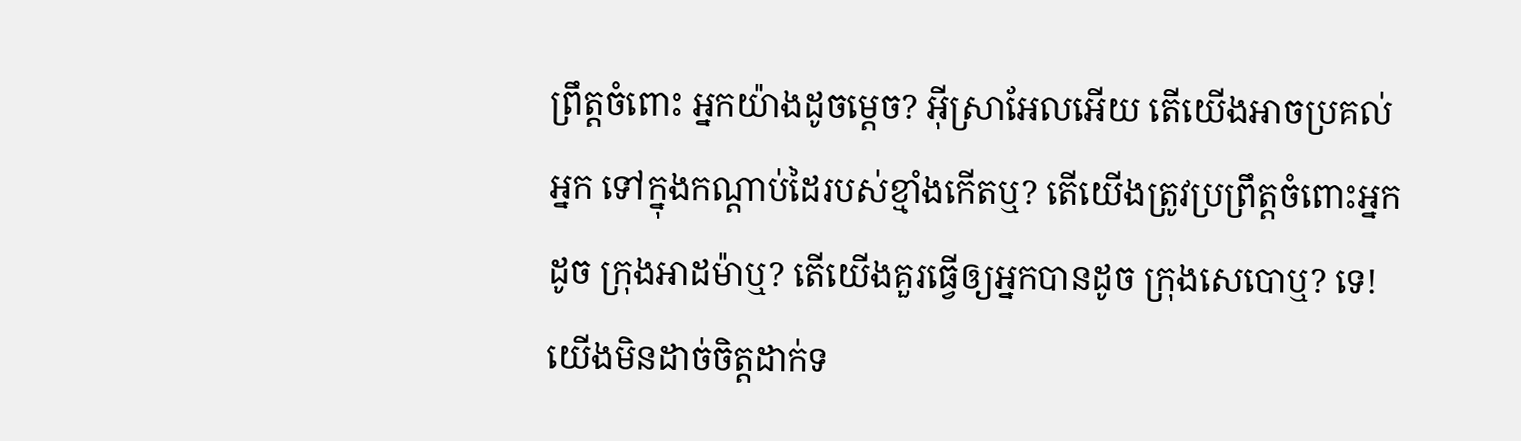ព្រឹត្តចំពោះ អ្នកយ៉ាងដូចម្ដេច? អ៊ីស្រាអែលអើយ តើយើងអាចប្រគល់អ្នក ទៅក្នុងកណ្ដាប់ដៃរបស់ខ្មាំងកើតឬ? តើយើងត្រូវប្រព្រឹត្តចំពោះអ្នកដូច ក្រុងអាដម៉ាឬ? តើយើងគួរធ្វើឲ្យអ្នកបានដូច ក្រុងសេបោឬ? ទេ! យើងមិនដាច់ចិត្តដាក់ទ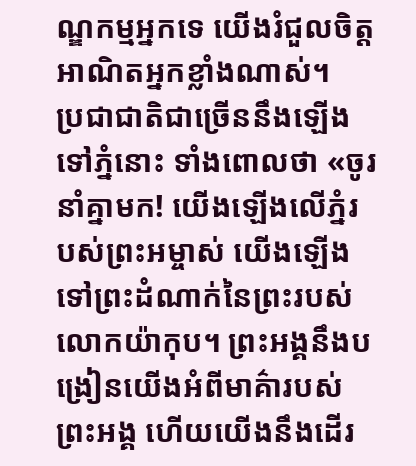ណ្ឌកម្មអ្នកទេ យើងរំជួលចិត្តអាណិតអ្នកខ្លាំងណាស់។
ប្រជាជាតិជាច្រើននឹងឡើងទៅភ្នំនោះ ទាំងពោលថា «ចូរនាំគ្នាមក! យើងឡើងលើភ្នំរបស់ព្រះអម្ចាស់ យើងឡើងទៅព្រះដំណាក់នៃព្រះរបស់ លោកយ៉ាកុប។ ព្រះអង្គនឹងបង្រៀនយើងអំពីមាគ៌ារបស់ព្រះអង្គ ហើយយើងនឹងដើរ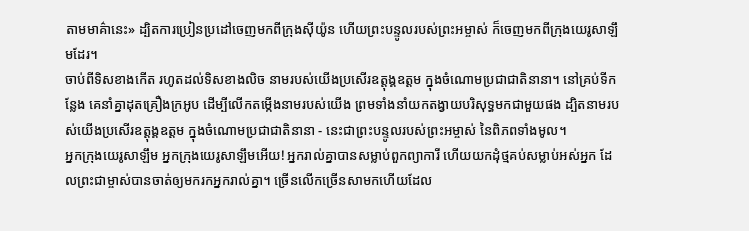តាមមាគ៌ានេះ» ដ្បិតការប្រៀនប្រដៅចេញមកពីក្រុងស៊ីយ៉ូន ហើយព្រះបន្ទូលរបស់ព្រះអម្ចាស់ ក៏ចេញមកពីក្រុងយេរូសាឡឹមដែរ។
ចាប់ពីទិសខាងកើត រហូតដល់ទិសខាងលិច នាមរបស់យើងប្រសើរឧត្ដុង្គឧត្ដម ក្នុងចំណោមប្រជាជាតិនានា។ នៅគ្រប់ទីកន្លែង គេនាំគ្នាដុតគ្រឿងក្រអូប ដើម្បីលើកតម្កើងនាមរបស់យើង ព្រមទាំងនាំយកតង្វាយបរិសុទ្ធមកជាមួយផង ដ្បិតនាមរបស់យើងប្រសើរឧត្ដុង្គឧត្ដម ក្នុងចំណោមប្រជាជាតិនានា - នេះជាព្រះបន្ទូលរបស់ព្រះអម្ចាស់ នៃពិភពទាំងមូល។
អ្នកក្រុងយេរូសាឡឹម អ្នកក្រុងយេរូសាឡឹមអើយ! អ្នករាល់គ្នាបានសម្លាប់ពួកព្យាការី ហើយយកដុំថ្មគប់សម្លាប់អស់អ្នក ដែលព្រះជាម្ចាស់បានចាត់ឲ្យមករកអ្នករាល់គ្នា។ ច្រើនលើកច្រើនសាមកហើយដែល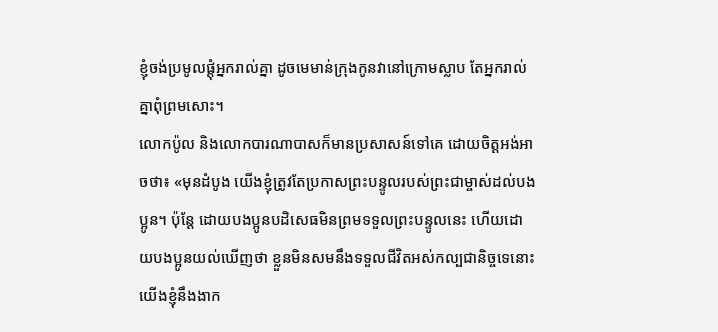ខ្ញុំចង់ប្រមូលផ្ដុំអ្នករាល់គ្នា ដូចមេមាន់ក្រុងកូនវានៅក្រោមស្លាប តែអ្នករាល់គ្នាពុំព្រមសោះ។
លោកប៉ូល និងលោកបារណាបាសក៏មានប្រសាសន៍ទៅគេ ដោយចិត្តអង់អាចថា៖ «មុនដំបូង យើងខ្ញុំត្រូវតែប្រកាសព្រះបន្ទូលរបស់ព្រះជាម្ចាស់ដល់បងប្អូន។ ប៉ុន្តែ ដោយបងប្អូនបដិសេធមិនព្រមទទួលព្រះបន្ទូលនេះ ហើយដោយបងប្អូនយល់ឃើញថា ខ្លួនមិនសមនឹងទទួលជីវិតអស់កល្បជានិច្ចទេនោះ យើងខ្ញុំនឹងងាក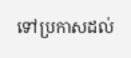ទៅប្រកាសដល់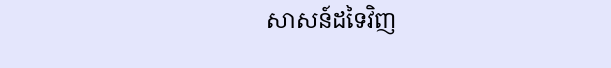សាសន៍ដទៃវិញ